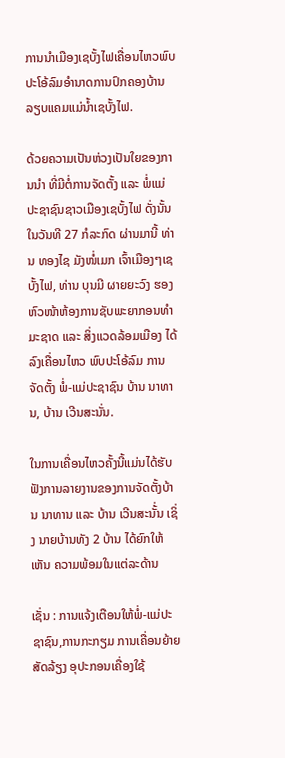ການນຳເມືອງເຊບັ້ງໄຟເຄື່ອນໄຫວພົບປະໂອ້ລົມອຳນາດການປົກຄອງບ້ານ ລຽບແຄມແມ່ນໍ້າເຊບັ້ງໄຟ.

ດ້ວຍຄວາມເປັນຫ່ວງເປັນໃຍຂອງການນຳ ທີ່ມີຕໍ່ການຈັດຕັ້ງ ແລະ ພໍ່ແມ່ປະຊາຊົນຊາວເມືອງເຊບັ້ງໄຟ ດັ່ງນັ້ນ ໃນວັນທີ 27 ກໍລະກົດ ຜ່ານມານີ້ ທ່ານ ທອງໄຊ ມັງໜໍ່ເມກ ເຈົ້າເມືອງໆເຊບັ້ງໄຟ, ທ່ານ ບຸນມີ ຜາຍຍະວົງ ຮອງຫົວໜ້າຫ້ອງການຊັບພະຍາກອນທຳມະຊາດ ແລະ ສິ່ງແວດລ້ອມເມືອງ ໄດ້ລົງເຄື່ອນໄຫວ ພົບປະໂອ້ລົມ ການຈັດຕັ້ງ ພໍ່-ແມ່ປະຊາຊົນ ບ້ານ ນາທານ, ບ້ານ ເວີນສະນັ່ນ.

ໃນການເຄື່ອນໄຫວຄັ້ງນີ້ແມ່ນໄດ້ຮັບຟັງການລາຍງານຂອງການຈັດຕັ້ງບ້ານ ນາທານ ແລະ ບ້ານ ເວີນສະນັ້່ນ ເຊິ່ງ ນາຍບ້ານທັງ 2 ບ້ານ ໄດ້ຍົກໃຫ້ເຫັນ ຄວາມພ້ອມໃນແຕ່ລະດ້ານ

ເຊັ່ນ : ການແຈ້ງເຕືອນໃຫ້ພໍ່-ແມ່ປະຊາຊົນ,ການກະກຽມ ການເຄື່ອນຍ້າຍສັດລ້ຽງ ອຸປະກອນເຄື່ອງໃຊ້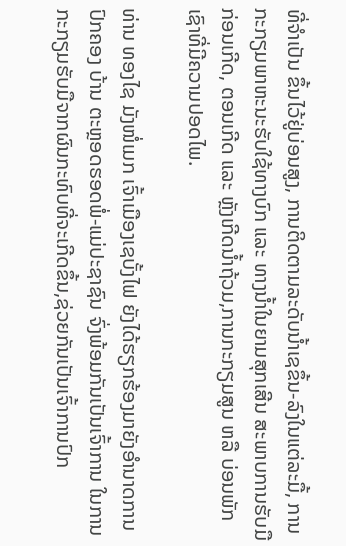ທີ່ຈຳເປັນ ຂຶ້ນໄວ້ຢູ່ບ່ອນສູງ, ການຕິດຕາມລະດັບນໍ້າເຊຂຶ້ນ-ລົງໃນແຕ່ລະມື້, ການກະກຽມພາຫະນະຮັບໃຊ້ທາງບົກ ແລະ ທາງນໍ້າໃນຍາມສຸກເສີນ ສະພາບການຮັບມືກ່ອນເກີດ, ຕອນເກີດ ແລະ ຫຼັງເກີດນໍ້າຖ້ວມ,ການກະກຽມສູນ ຫລື ບ່ອນພັກເຊົາທີ່ມີຄວາມປອດໄພ.

ທ່ານ ທອງໄຊ ມັງໜໍ່ເມກ ເຈົ້າເມືອງເຊບັ້ງໄຟ ຍັງໄດ້ຮຽກຮ້ອງມາຍັງອຳນາດການປົກຄອງ ບ້ານ ຕະຫຼອດຮອດພໍ່-ແມ່ປະຊາຊົນ ຈົ່ງພ້ອມກັນເປັນເຈົ້າການ ໃນການກະກຽມຮັບມືຈາກຜົນກະທົບທີ່ຈະເກີດຂຶ້ນ,ຊ່ວຍກັນເປັນເຈົ້າການປົກ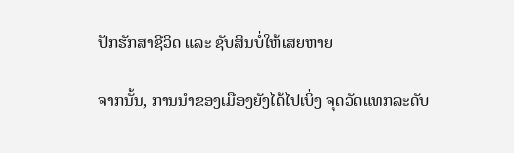ປັກຮັກສາຊີວິດ ແລະ ຊັບສິນບໍ່ໃຫ້ເສຍຫາຍ

ຈາກນັ້ນ, ການນຳຂອງເມືອງຍັງໄດ້ໄປເບິ່ງ ຈຸດວັດແທກລະດັບ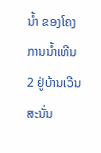ນ້ຳ ຂອງໂຄງການນ້ຳເທີນ 2 ຢູ່ບ້ານເວີນສະນັ່ນ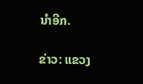ນຳອີກ.

ຂ່າວ: ແຂວງ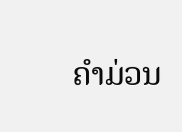ຄໍາມ່ວນ